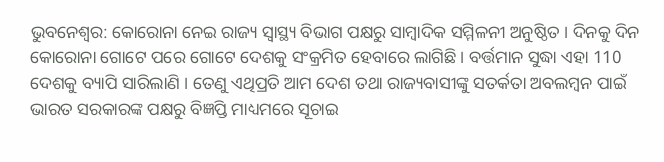ଭୁବନେଶ୍ବର: କୋରୋନା ନେଇ ରାଜ୍ୟ ସ୍ବାସ୍ଥ୍ୟ ବିଭାଗ ପକ୍ଷରୁ ସାମ୍ବାଦିକ ସମ୍ମିଳନୀ ଅନୁଷ୍ଠିତ । ଦିନକୁ ଦିନ କୋରୋନା ଗୋଟେ ପରେ ଗୋଟେ ଦେଶକୁ ସଂକ୍ରମିତ ହେବାରେ ଲାଗିଛି । ବର୍ତ୍ତମାନ ସୁଦ୍ଧା ଏହା 110 ଦେଶକୁ ବ୍ୟାପି ସାରିଲାଣି । ତେଣୁ ଏଥିପ୍ରତି ଆମ ଦେଶ ତଥା ରାଜ୍ୟବାସୀଙ୍କୁ ସତର୍କତା ଅବଲମ୍ବନ ପାଇଁ ଭାରତ ସରକାରଙ୍କ ପକ୍ଷରୁ ବିଜ୍ଞପ୍ତି ମାଧ୍ୟମରେ ସୂଚାଇ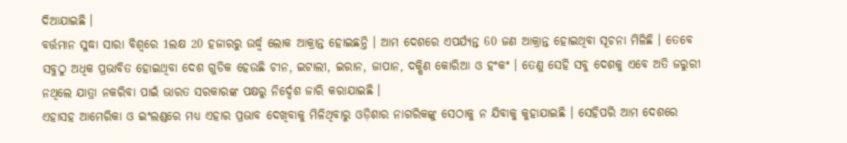ଦିଆଯାଇଛି ।
ବର୍ତ୍ତମାନ ସୁଦ୍ଧା ସାରା ବିଶ୍ବରେ 1ଲକ୍ଷ 20 ହଜାରରୁ ଉର୍ଦ୍ଧ୍ବ ଲୋକ ଆକ୍ରାନ୍ତ ହୋଇଛନ୍ତି । ଆମ ଦେଶରେ ଏପର୍ଯ୍ୟନ୍ତ 60 ଜଣ ଆକ୍ରାନ୍ତ ହୋଇଥିବା ସୂଚନା ମିଳିଛି । ତେବେ ସବୁଠୁ ଅଧିକ ପ୍ରଭାବିତ ହୋଇଥିବା ଦେଶ ଗୁଡିକ ହେଉଛି ଚୀନ, ଇଟାଲୀ, ଇରାନ, ଜାପାନ, ଦକ୍ଷିଣ କୋରିଆ ଓ ହଂକଂ । ତେଣୁ ସେହି ସବୁ ଦେଶକୁ ଏବେ ଅତି ଜରୁରୀ ନଥିଲେ ଯାତ୍ରା ନକରିବା ପାଇଁ ଭାରତ ସରକାରଙ୍କ ପକ୍ଷରୁ ନିର୍ଦ୍ଦେଶ ଜାରି କରାଯାଇଛି ।
ଏହାସହ ଆମେରିକା ଓ ଇଂଲଣ୍ଡରେ ମଧ୍ୟ ଏହାର ପ୍ରଭାବ ଦେଖିବାକୁ ମିଳିଥିବାରୁ ଓଡ଼ିଶାର ନାଗରିକଙ୍କୁ ସେଠାକୁ ନ ଯିବାକୁ କୁହାଯାଇଛି । ସେହିପରି ଆମ ଦେଶରେ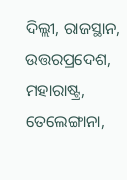ଦିଲ୍ଲୀ, ରାଜସ୍ଥାନ, ଉତ୍ତରପ୍ରଦେଶ, ମହାରାଷ୍ଟ୍ର, ତେଲେଙ୍ଗାନା,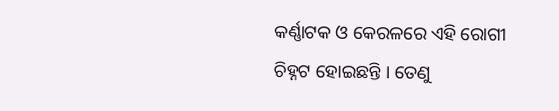କର୍ଣ୍ଣାଟକ ଓ କେରଳରେ ଏହି ରୋଗୀ ଚିହ୍ନଟ ହୋଇଛନ୍ତି । ତେଣୁ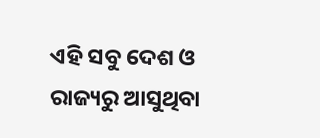ଏହି ସବୁ ଦେଶ ଓ ରାଜ୍ୟରୁ ଆସୁଥିବା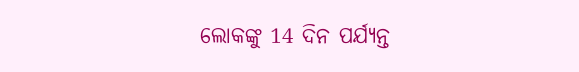ଲୋକଙ୍କୁ 14 ଦିନ ପର୍ଯ୍ୟନ୍ତ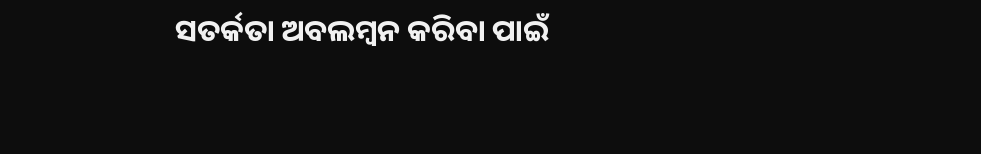ସତର୍କତା ଅବଲମ୍ବନ କରିବା ପାଇଁ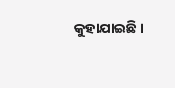କୁହାଯାଇଛି ।